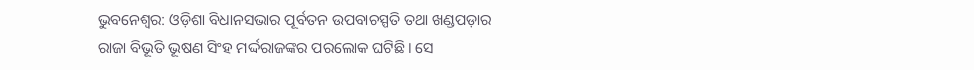ଭୁବନେଶ୍ୱର: ଓଡ଼ିଶା ବିଧାନସଭାର ପୂର୍ବତନ ଉପବାଚସ୍ପତି ତଥା ଖଣ୍ଡପଡ଼ାର ରାଜା ବିଭୂତି ଭୂଷଣ ସିଂହ ମର୍ଦ୍ଦରାଜଙ୍କର ପରଲୋକ ଘଟିଛି। ସେ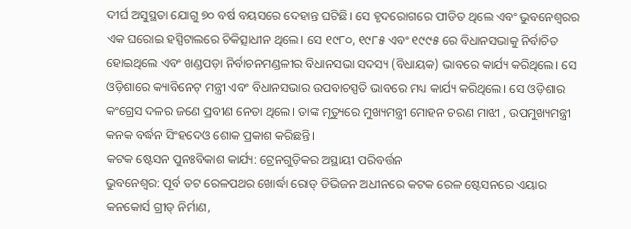ଦୀର୍ଘ ଅସୁସ୍ଥତା ଯୋଗୁ ୭୦ ବର୍ଷ ବୟସରେ ଦେହାନ୍ତ ଘଟିଛି। ସେ ହୃଦରୋଗରେ ପୀଡିତ ଥିଲେ ଏବଂ ଭୁବନେଶ୍ୱରର ଏକ ଘରୋଇ ହସ୍ପିଟାଲରେ ଚିକିତ୍ସାଧୀନ ଥିଲେ। ସେ ୧୯୮୦, ୧୯୮୫ ଏବଂ ୧୯୯୫ ରେ ବିଧାନସଭାକୁ ନିର୍ବାଚିତ ହୋଇଥିଲେ ଏବଂ ଖଣ୍ଡପଡ଼ା ନିର୍ବାଚନମଣ୍ଡଳୀର ବିଧାନସଭା ସଦସ୍ୟ (ବିଧାୟକ) ଭାବରେ କାର୍ଯ୍ୟ କରିଥିଲେ। ସେ ଓଡ଼ିଶାରେ କ୍ୟାବିନେଟ୍ ମନ୍ତ୍ରୀ ଏବଂ ବିଧାନସଭାର ଉପବାଚସ୍ପତି ଭାବରେ ମଧ୍ୟ କାର୍ଯ୍ୟ କରିଥିଲେ। ସେ ଓଡ଼ିଶାର କଂଗ୍ରେସ ଦଳର ଜଣେ ପ୍ରବୀଣ ନେତା ଥିଲେ। ତାଙ୍କ ମୃତ୍ୟୁରେ ମୁଖ୍ୟମନ୍ତ୍ରୀ ମୋହନ ଚରଣ ମାଝୀ , ଉପମୁଖ୍ୟମନ୍ତ୍ରୀ କନକ ବର୍ଦ୍ଧନ ସିଂହଦେଓ ଶୋକ ପ୍ରକାଶ କରିଛନ୍ତି।
କଟକ ଷ୍ଟେସନ ପୁନଃବିକାଶ କାର୍ଯ୍ୟ: ଟ୍ରେନଗୁଡ଼ିକର ଅସ୍ଥାୟୀ ପରିବର୍ତ୍ତନ
ଭୁବନେଶ୍ୱର: ପୂର୍ବ ତଟ ରେଳପଥର ଖୋର୍ଦ୍ଧା ରୋଡ୍ ଡିଭିଜନ ଅଧୀନରେ କଟକ ରେଳ ଷ୍ଟେସନରେ ଏୟାର କନକୋର୍ସ ଗ୍ରୀଡ୍ ନିର୍ମାଣ,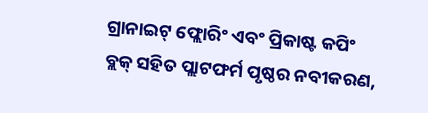ଗ୍ରାନାଇଟ୍ ଫ୍ଲୋରିଂ ଏବଂ ପ୍ରିକାଷ୍ଟ କପିଂ ବ୍ଲକ୍ ସହିତ ପ୍ଲାଟଫର୍ମ ପୃଷ୍ଠର ନବୀକରଣ,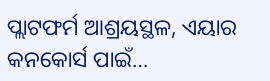ପ୍ଲାଟଫର୍ମ ଆଶ୍ରୟସ୍ଥଳ, ଏୟାର କନକୋର୍ସ ପାଇଁ…